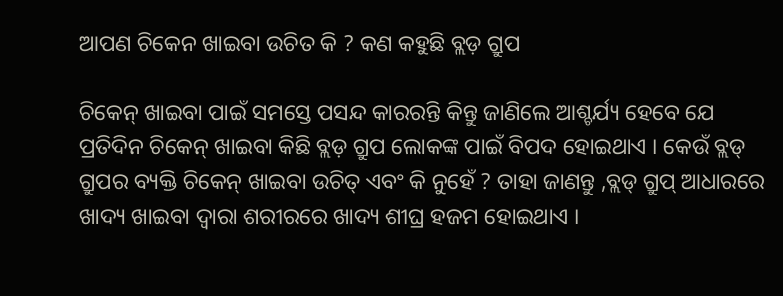ଆପଣ ଚିକେନ ଖାଇବା ଉଚିତ କି ? କଣ କହୁଛି ବ୍ଲଡ଼ ଗ୍ରୁପ

ଚିକେନ୍ ଖାଇବା ପାଇଁ ସମସ୍ତେ ପସନ୍ଦ କାରରନ୍ତି କିନ୍ତୁ ଜାଣିଲେ ଆଶ୍ଚର୍ଯ୍ୟ ହେବେ ଯେ ପ୍ରତିଦିନ ଚିକେନ୍ ଖାଇବା କିଛି ବ୍ଲଡ଼ ଗ୍ରୁପ ଲୋକଙ୍କ ପାଇଁ ବିପଦ ହୋଇଥାଏ । କେଉଁ ବ୍ଲଡ୍ ଗ୍ରୁପର ବ୍ୟକ୍ତି ଚିକେନ୍ ଖାଇବା ଉଚିତ୍ ଏବଂ କି ନୁହେଁ ? ତାହା ଜାଣନ୍ତୁ ,ବ୍ଲଡ୍ ଗ୍ରୁପ୍ ଆଧାରରେ ଖାଦ୍ୟ ଖାଇବା ଦ୍ବାରା ଶରୀରରେ ଖାଦ୍ୟ ଶୀଘ୍ର ହଜମ ହୋଇଥାଏ ।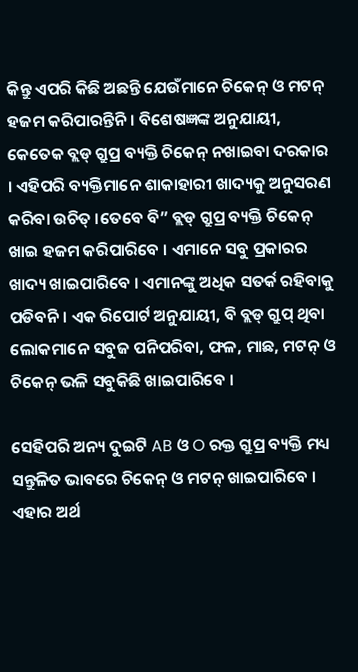କିନ୍ତୁ ଏପରି କିଛି ଅଛନ୍ତି ଯେଉଁମାନେ ଚିକେନ୍ ଓ ମଟନ୍ ହଜମ କରିପାରନ୍ତିନି । ବିଶେଷଜ୍ଞଙ୍କ ଅନୁଯାୟୀ, କେତେକ ବ୍ଲଡ୍ ଗ୍ରୁପ୍ର ବ୍ୟକ୍ତି ଚିକେନ୍ ନଖାଇବା ଦରକାର । ଏହିପରି ବ୍ୟକ୍ତିମାନେ ଶାକାହାରୀ ଖାଦ୍ୟକୁ ଅନୁସରଣ କରିବା ଉଚିତ୍ ।ତେବେ ବି” ବ୍ଲଡ୍ ଗ୍ରୁପ୍ର ବ୍ୟକ୍ତି ଚିକେନ୍ ଖାଇ ହଜମ କରିପାରିବେ । ଏମାନେ ସବୁ ପ୍ରକାରର ଖାଦ୍ୟ ଖାଇପାରିବେ । ଏମାନଙ୍କୁ ଅଧିକ ସତର୍କ ରହିବାକୁ ପଡିବନି । ଏକ ରିପୋର୍ଟ ଅନୁଯାୟୀ, ବି ବ୍ଲଡ୍ ଗ୍ରୁପ୍ ଥିବା ଲୋକମାନେ ସବୁଜ ପନିପରିବା, ଫଳ, ମାଛ, ମଟନ୍ ଓ ଚିକେନ୍ ଭଳି ସବୁକିଛି ଖାଇପାରିବେ ।

ସେହିପରି ଅନ୍ୟ ଦୁଇଟି AB ଓ O ରକ୍ତ ଗ୍ରୁପ୍ର ବ୍ୟକ୍ତି ମଧ୍ୟ ସନ୍ତୁଳିତ ଭାବରେ ଚିକେନ୍ ଓ ମଟନ୍ ଖାଇପାରିବେ । ଏହାର ଅର୍ଥ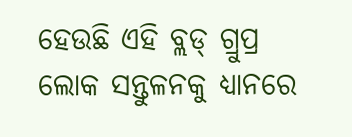ହେଉଛି ଏହି ବ୍ଲଡ୍ ଗ୍ରୁପ୍ର ଲୋକ ସନ୍ତୁଳନକୁ ଧ୍ୟାନରେ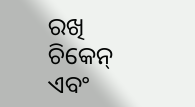ରଖି ଚିକେନ୍ ଏବଂ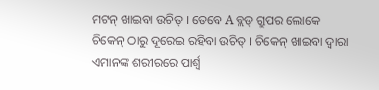ମଟନ୍ ଖାଇବା ଉଚିତ୍ । ତେବେ A ବ୍ଲଡ୍ ଗ୍ରୁପର ଲୋକେ ଚିକେନ୍ ଠାରୁ ଦୂରେଇ ରହିବା ଉଚିତ୍ । ଚିକେନ୍ ଖାଇବା ଦ୍ବାରା ଏମାନଙ୍କ ଶରୀରରେ ପାର୍ଶ୍ୱ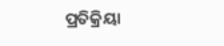ପ୍ରତିକ୍ରିୟା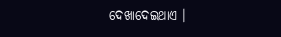ଦେଖାଦେଇଥାଏ ।